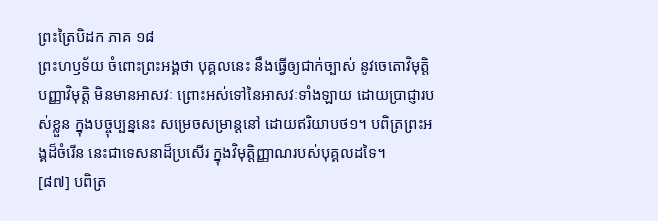ព្រះត្រៃបិដក ភាគ ១៨
ព្រះហឫទ័យ ចំពោះព្រះអង្គថា បុគ្គលនេះ នឹងធ្វើឲ្យជាក់ច្បាស់ នូវចេតោវិមុត្តិ បញ្ញាវិមុត្តិ មិនមានអាសវៈ ព្រោះអស់ទៅនៃអាសវៈទាំងឡាយ ដោយប្រាជ្ញារបស់ខ្លួន ក្នុងបច្ចុប្បន្ននេះ សម្រេចសម្រាន្តនៅ ដោយឥរិយាបថ១។ បពិត្រព្រះអង្គដ៏ចំរើន នេះជាទេសនាដ៏ប្រសើរ ក្នុងវិមុត្តិញ្ញាណរបស់បុគ្គលដទៃ។
[៨៧] បពិត្រ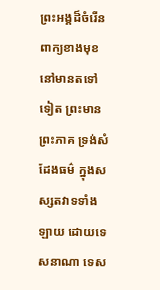ព្រះអង្គដ៏ចំរើន ពាក្យខាងមុខ នៅមានតទៅទៀត ព្រះមានព្រះភាគ ទ្រង់សំដែងធម៌ ក្នុងសស្សតវាទទាំងឡាយ ដោយទេសនាណា ទេស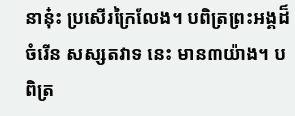នានុ៎ះ ប្រសើរក្រៃលែង។ បពិត្រព្រះអង្គដ៏ចំរើន សស្សតវាទ នេះ មាន៣យ៉ាង។ បពិត្រ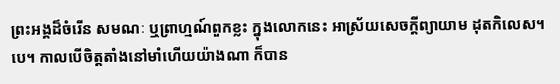ព្រះអង្គដ៏ចំរើន សមណៈ ឬព្រាហ្មណ៍ពួកខ្លះ ក្នុងលោកនេះ អាស្រ័យសេចក្តីព្យាយាម ដុតកិលេស។បេ។ កាលបើចិត្តតាំងនៅមាំហើយយ៉ាងណា ក៏បាន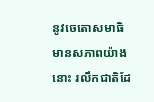នូវចេតោសមាធិ មានសភាពយ៉ាងនោះ រលឹកជាតិដែ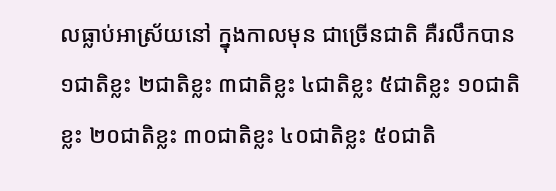លធ្លាប់អាស្រ័យនៅ ក្នុងកាលមុន ជាច្រើនជាតិ គឺរលឹកបាន១ជាតិខ្លះ ២ជាតិខ្លះ ៣ជាតិខ្លះ ៤ជាតិខ្លះ ៥ជាតិខ្លះ ១០ជាតិខ្លះ ២០ជាតិខ្លះ ៣០ជាតិខ្លះ ៤០ជាតិខ្លះ ៥០ជាតិ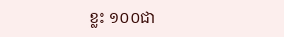ខ្លះ ១០០ជា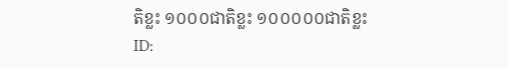តិខ្លះ ១០០០ជាតិខ្លះ ១០០០០០ជាតិខ្លះ
ID: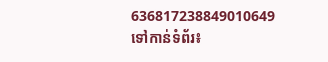636817238849010649
ទៅកាន់ទំព័រ៖